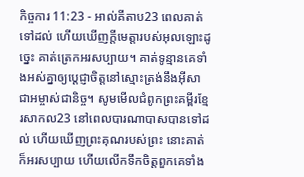កិច្ចការ 11:23 - អាល់គីតាប23 ពេលគាត់ទៅដល់ ហើយឃើញក្តីមេត្តារបស់អុលឡោះដូច្នេះ គាត់ត្រេកអរសប្បាយ។ គាត់ទូន្មានគេទាំងអស់គ្នាឲ្យប្ដេជ្ញាចិត្ដនៅស្មោះត្រង់នឹងអ៊ីសាជាអម្ចាស់ជានិច្ច។ សូមមើលជំពូកព្រះគម្ពីរខ្មែរសាកល23 នៅពេលបារណាបាសបានទៅដល់ ហើយឃើញព្រះគុណរបស់ព្រះ នោះគាត់ក៏អរសប្បាយ ហើយលើកទឹកចិត្តពួកគេទាំង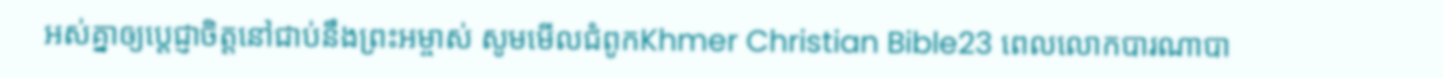អស់គ្នាឲ្យប្ដេជ្ញាចិត្តនៅជាប់នឹងព្រះអម្ចាស់ សូមមើលជំពូកKhmer Christian Bible23 ពេលលោកបារណាបា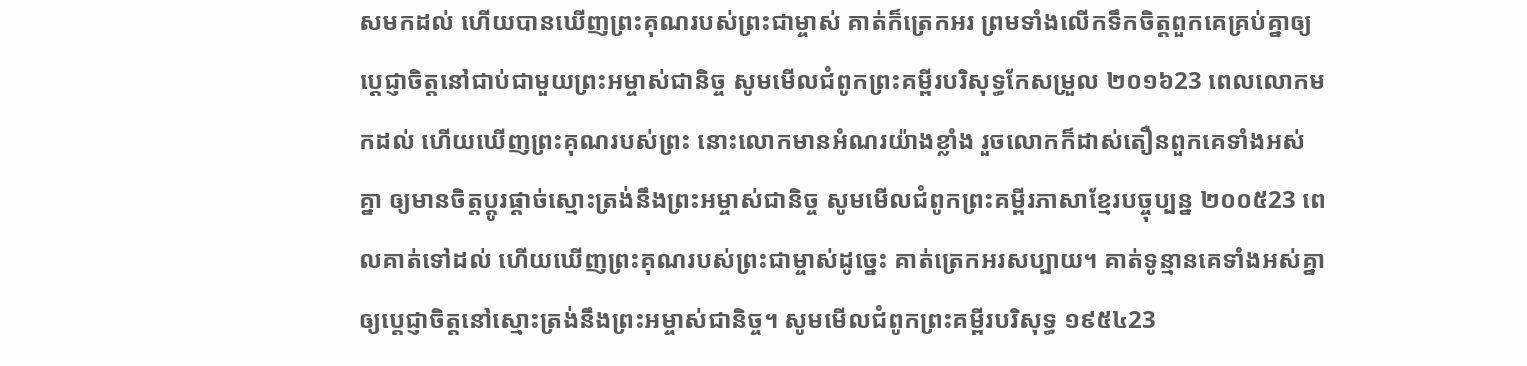សមកដល់ ហើយបានឃើញព្រះគុណរបស់ព្រះជាម្ចាស់ គាត់ក៏ត្រេកអរ ព្រមទាំងលើកទឹកចិត្តពួកគេគ្រប់គ្នាឲ្យប្ដេជ្ញាចិត្តនៅជាប់ជាមួយព្រះអម្ចាស់ជានិច្ច សូមមើលជំពូកព្រះគម្ពីរបរិសុទ្ធកែសម្រួល ២០១៦23 ពេលលោកមកដល់ ហើយឃើញព្រះគុណរបស់ព្រះ នោះលោកមានអំណរយ៉ាងខ្លាំង រួចលោកក៏ដាស់តឿនពួកគេទាំងអស់គ្នា ឲ្យមានចិត្តប្ដូរផ្ដាច់ស្មោះត្រង់នឹងព្រះអម្ចាស់ជានិច្ច សូមមើលជំពូកព្រះគម្ពីរភាសាខ្មែរបច្ចុប្បន្ន ២០០៥23 ពេលគាត់ទៅដល់ ហើយឃើញព្រះគុណរបស់ព្រះជាម្ចាស់ដូច្នេះ គាត់ត្រេកអរសប្បាយ។ គាត់ទូន្មានគេទាំងអស់គ្នាឲ្យប្ដេជ្ញាចិត្តនៅស្មោះត្រង់នឹងព្រះអម្ចាស់ជានិច្ច។ សូមមើលជំពូកព្រះគម្ពីរបរិសុទ្ធ ១៩៥៤23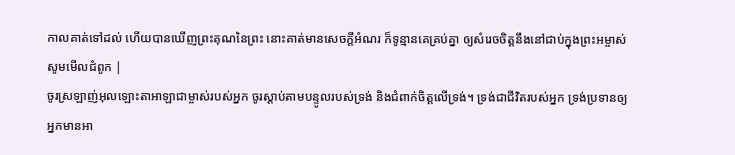កាលគាត់ទៅដល់ ហើយបានឃើញព្រះគុណនៃព្រះ នោះគាត់មានសេចក្ដីអំណរ ក៏ទូន្មានគេគ្រប់គ្នា ឲ្យសំរេចចិត្តនឹងនៅជាប់ក្នុងព្រះអម្ចាស់ សូមមើលជំពូក |
ចូរស្រឡាញ់អុលឡោះតាអាឡាជាម្ចាស់របស់អ្នក ចូរស្តាប់តាមបន្ទូលរបស់ទ្រង់ និងជំពាក់ចិត្តលើទ្រង់។ ទ្រង់ជាជីវិតរបស់អ្នក ទ្រង់ប្រទានឲ្យអ្នកមានអា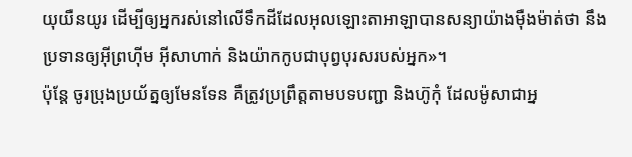យុយឺនយូរ ដើម្បីឲ្យអ្នករស់នៅលើទឹកដីដែលអុលឡោះតាអាឡាបានសន្យាយ៉ាងម៉ឺងម៉ាត់ថា នឹងប្រទានឲ្យអ៊ីព្រហ៊ីម អ៊ីសាហាក់ និងយ៉ាកកូបជាបុព្វបុរសរបស់អ្នក»។
ប៉ុន្តែ ចូរប្រុងប្រយ័ត្នឲ្យមែនទែន គឺត្រូវប្រព្រឹត្តតាមបទបញ្ជា និងហ៊ូកុំ ដែលម៉ូសាជាអ្ន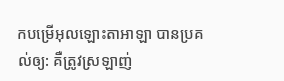កបម្រើអុលឡោះតាអាឡា បានប្រគល់ឲ្យ: គឺត្រូវស្រឡាញ់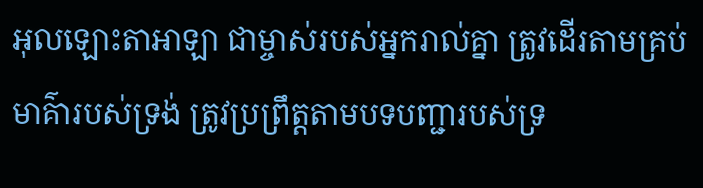អុលឡោះតាអាឡា ជាម្ចាស់របស់អ្នករាល់គ្នា ត្រូវដើរតាមគ្រប់មាគ៌ារបស់ទ្រង់ ត្រូវប្រព្រឹត្តតាមបទបញ្ជារបស់ទ្រ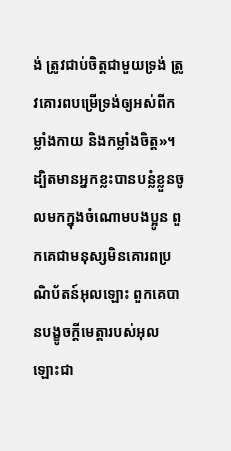ង់ ត្រូវជាប់ចិត្តជាមួយទ្រង់ ត្រូវគោរពបម្រើទ្រង់ឲ្យអស់ពីកម្លាំងកាយ និងកម្លាំងចិត្ត»។
ដ្បិតមានអ្នកខ្លះបានបន្លំខ្លួនចូលមកក្នុងចំណោមបងប្អូន ពួកគេជាមនុស្សមិនគោរពប្រណិប័តន៍អុលឡោះ ពួកគេបានបង្ខូចក្តីមេត្តារបស់អុលឡោះជា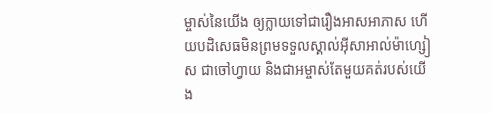ម្ចាស់នៃយើង ឲ្យក្លាយទៅជារឿងអាសអាភាស ហើយបដិសេធមិនព្រមទទួលស្គាល់អ៊ីសាអាល់ម៉ាហ្សៀស ជាចៅហ្វាយ និងជាអម្ចាស់តែមួយគត់របស់យើង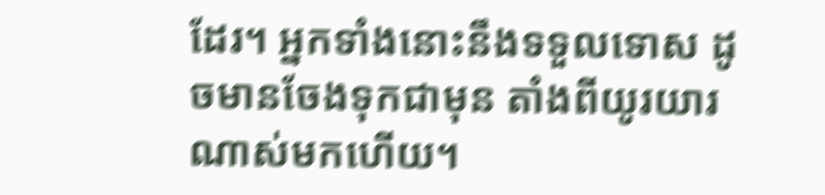ដែរ។ អ្នកទាំងនោះនឹងទទួលទោស ដូចមានចែងទុកជាមុន តាំងពីយូរយារណាស់មកហើយ។